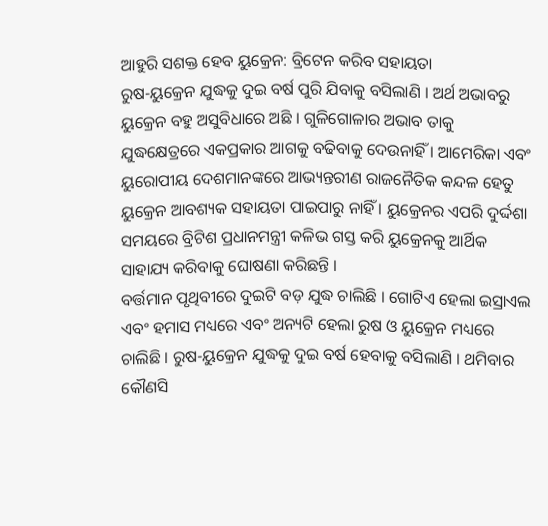ଆହୁରି ସଶକ୍ତ ହେବ ୟୁକ୍ରେନ: ବ୍ରିଟେନ କରିବ ସହାୟତା
ରୁଷ-ୟୁକ୍ରେନ ଯୁଦ୍ଧକୁ ଦୁଇ ବର୍ଷ ପୁରି ଯିବାକୁ ବସିଲାଣି । ଅର୍ଥ ଅଭାବରୁ ୟୁକ୍ରେନ ବହୁ ଅସୁବିଧାରେ ଅଛି । ଗୁଳିଗୋଳାର ଅଭାବ ତାକୁ ଯୁଦ୍ଧକ୍ଷେତ୍ରରେ ଏକପ୍ରକାର ଆଗକୁ ବଢିବାକୁ ଦେଉନାହିଁ । ଆମେରିକା ଏବଂ ୟୁରୋପୀୟ ଦେଶମାନଙ୍କରେ ଆଭ୍ୟନ୍ତରୀଣ ରାଜନୈତିକ କନ୍ଦଳ ହେତୁ ୟୁକ୍ରେନ ଆବଶ୍ୟକ ସହାୟତା ପାଇପାରୁ ନାହିଁ । ୟୁକ୍ରେନର ଏପରି ଦୁର୍ଦ୍ଦଶା ସମୟରେ ବ୍ରିଟିଶ ପ୍ରଧାନମନ୍ତ୍ରୀ କଳିଭ ଗସ୍ତ କରି ୟୁକ୍ରେନକୁ ଆର୍ଥିକ ସାହାଯ୍ୟ କରିବାକୁ ଘୋଷଣା କରିଛନ୍ତି ।
ବର୍ତ୍ତମାନ ପୃଥିବୀରେ ଦୁଇଟି ବଡ଼ ଯୁଦ୍ଧ ଚାଲିଛି । ଗୋଟିଏ ହେଲା ଇସ୍ରାଏଲ ଏବଂ ହମାସ ମଧ୍ୟରେ ଏବଂ ଅନ୍ୟଟି ହେଲା ରୁଷ ଓ ୟୁକ୍ରେନ ମଧ୍ୟରେ ଚାଲିଛି । ରୁଷ-ୟୁକ୍ରେନ ଯୁଦ୍ଧକୁ ଦୁଇ ବର୍ଷ ହେବାକୁ ବସିଲାଣି । ଥମିବାର କୌଣସି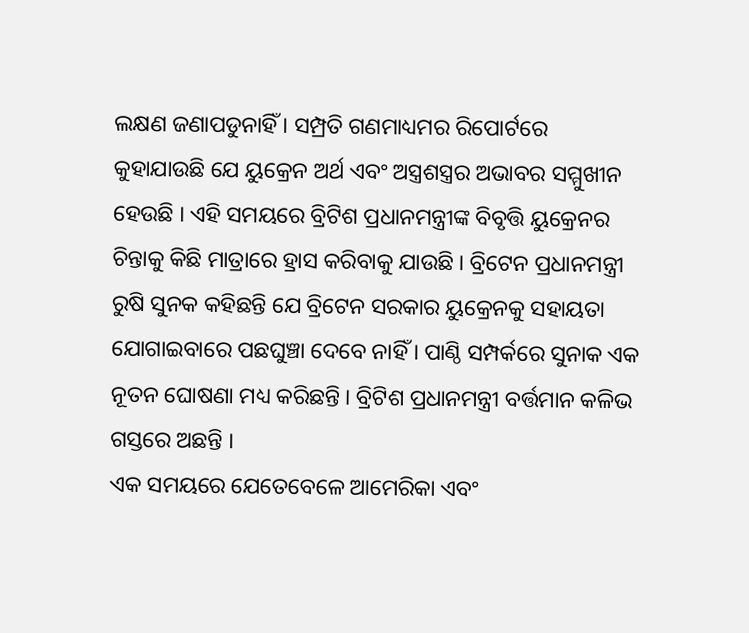ଲକ୍ଷଣ ଜଣାପଡୁନାହିଁ । ସମ୍ପ୍ରତି ଗଣମାଧ୍ୟମର ରିପୋର୍ଟରେ କୁହାଯାଉଛି ଯେ ୟୁକ୍ରେନ ଅର୍ଥ ଏବଂ ଅସ୍ତ୍ରଶସ୍ତ୍ରର ଅଭାବର ସମ୍ମୁଖୀନ ହେଉଛି । ଏହି ସମୟରେ ବ୍ରିଟିଶ ପ୍ରଧାନମନ୍ତ୍ରୀଙ୍କ ବିବୃତ୍ତି ୟୁକ୍ରେନର ଚିନ୍ତାକୁ କିଛି ମାତ୍ରାରେ ହ୍ରାସ କରିବାକୁ ଯାଉଛି । ବ୍ରିଟେନ ପ୍ରଧାନମନ୍ତ୍ରୀ ରୁଷି ସୁନକ କହିଛନ୍ତି ଯେ ବ୍ରିଟେନ ସରକାର ୟୁକ୍ରେନକୁ ସହାୟତା ଯୋଗାଇବାରେ ପଛଘୁଞ୍ଚା ଦେବେ ନାହିଁ । ପାଣ୍ଠି ସମ୍ପର୍କରେ ସୁନାକ ଏକ ନୂତନ ଘୋଷଣା ମଧ୍ୟ କରିଛନ୍ତି । ବ୍ରିଟିଶ ପ୍ରଧାନମନ୍ତ୍ରୀ ବର୍ତ୍ତମାନ କଳିଭ ଗସ୍ତରେ ଅଛନ୍ତି ।
ଏକ ସମୟରେ ଯେତେବେଳେ ଆମେରିକା ଏବଂ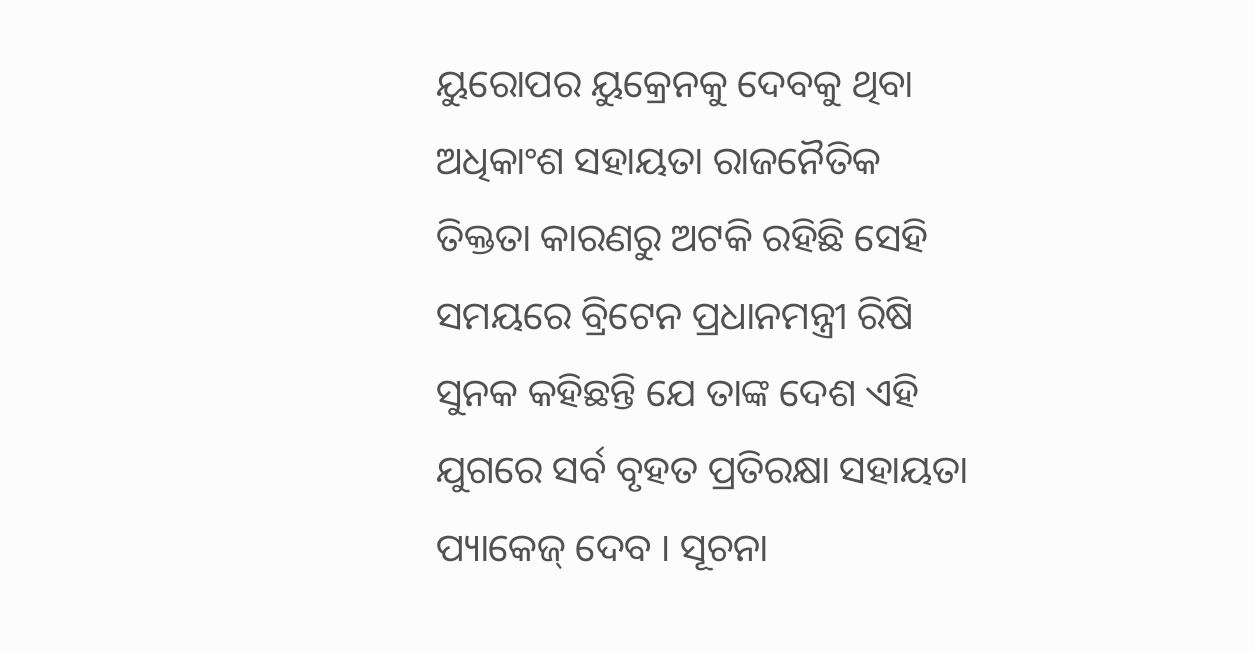ୟୁରୋପର ୟୁକ୍ରେନକୁ ଦେବକୁ ଥିବା ଅଧିକାଂଶ ସହାୟତା ରାଜନୈତିକ ତିକ୍ତତା କାରଣରୁ ଅଟକି ରହିଛି ସେହି ସମୟରେ ବ୍ରିଟେନ ପ୍ରଧାନମନ୍ତ୍ରୀ ରିଷି ସୁନକ କହିଛନ୍ତି ଯେ ତାଙ୍କ ଦେଶ ଏହି ଯୁଗରେ ସର୍ବ ବୃହତ ପ୍ରତିରକ୍ଷା ସହାୟତା ପ୍ୟାକେଜ୍ ଦେବ । ସୂଚନା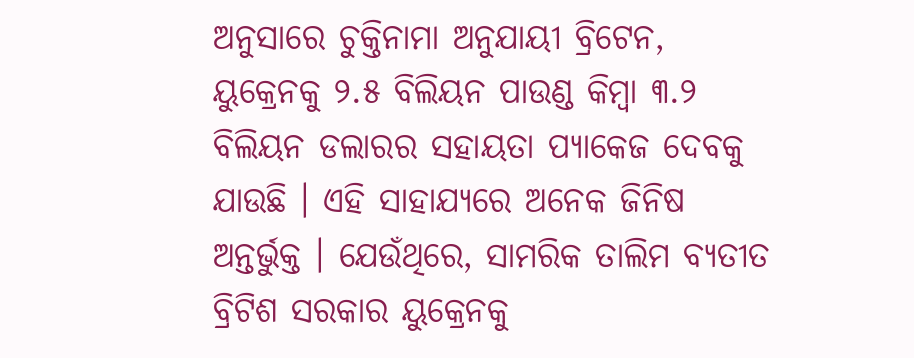ଅନୁସାରେ ଚୁକ୍ତିନାମା ଅନୁଯାୟୀ ବ୍ରିଟେନ, ୟୁକ୍ରେନକୁ ୨.୫ ବିଲିୟନ ପାଉଣ୍ଡ କିମ୍ବା ୩.୨ ବିଲିୟନ ଡଲାରର ସହାୟତା ପ୍ଯାକେଜ ଦେବକୁ ଯାଉଛି । ଏହି ସାହାଯ୍ୟରେ ଅନେକ ଜିନିଷ ଅନ୍ତର୍ଭୁକ୍ତ । ଯେଉଁଥିରେ, ସାମରିକ ତାଲିମ ବ୍ୟତୀତ ବ୍ରିଟିଶ ସରକାର ୟୁକ୍ରେନକୁ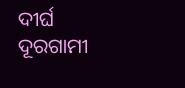ଦୀର୍ଘ ଦୂରଗାମୀ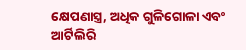କ୍ଷେପଣାସ୍ତ୍ର, ଅଧିକ ଗୁଳିଗୋଳା ଏବଂ ଆର୍ଟିଲିରି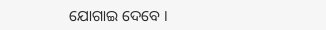ଯୋଗାଇ ଦେବେ ।